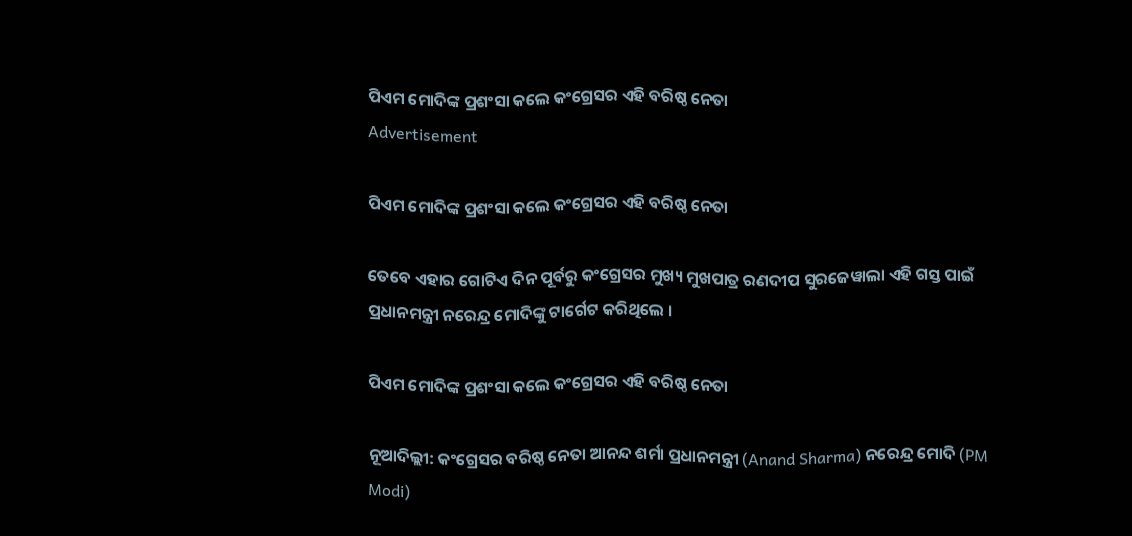ପିଏମ ମୋଦିଙ୍କ ପ୍ରଶଂସା କଲେ କଂଗ୍ରେସର ଏହି ବରିଷ୍ଠ ନେତା
Advertisement

ପିଏମ ମୋଦିଙ୍କ ପ୍ରଶଂସା କଲେ କଂଗ୍ରେସର ଏହି ବରିଷ୍ଠ ନେତା

ତେବେ ଏହାର ଗୋଟିଏ ଦିନ ପୂର୍ବରୁ କଂଗ୍ରେସର ମୁଖ୍ୟ ମୁଖପାତ୍ର ରଣଦୀପ ସୁରଜେୱାଲା ଏହି ଗସ୍ତ ପାଇଁ ପ୍ରଧାନମନ୍ତ୍ରୀ ନରେନ୍ଦ୍ର ମୋଦିଙ୍କୁ ଟାର୍ଗେଟ କରିଥିଲେ ।

ପିଏମ ମୋଦିଙ୍କ ପ୍ରଶଂସା କଲେ କଂଗ୍ରେସର ଏହି ବରିଷ୍ଠ ନେତା

ନୂଆଦିଲ୍ଲୀ: କଂଗ୍ରେସର ବରିଷ୍ଠ ନେତା ଆନନ୍ଦ ଶର୍ମା ପ୍ରଧାନମନ୍ତ୍ରୀ (Anand Sharma) ନରେନ୍ଦ୍ର ମୋଦି (PM Modi)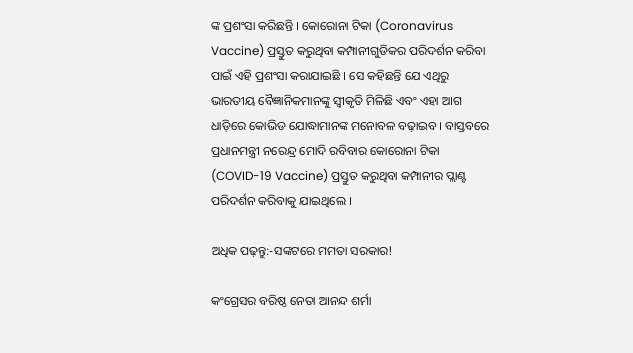ଙ୍କ ପ୍ରଶଂସା କରିଛନ୍ତି । କୋରୋନା ଟିକା (Coronavirus Vaccine) ପ୍ରସ୍ତୁତ କରୁଥିବା କମ୍ପାନୀଗୁଡିକର ପରିଦର୍ଶନ କରିବା ପାଇଁ ଏହି ପ୍ରଶଂସା କରାଯାଇଛି । ସେ କହିଛନ୍ତି ଯେ ଏଥିରୁ ଭାରତୀୟ ବୈଜ୍ଞାନିକମାନଙ୍କୁ ସ୍ୱୀକୃତି ମିଳିଛି ଏବଂ ଏହା ଆଗ ଧାଡ଼ିରେ କୋଭିଡ ଯୋଦ୍ଧାମାନଙ୍କ ମନୋବଳ ବଢ଼ାଇବ । ବାସ୍ତବରେ ପ୍ରଧାନମନ୍ତ୍ରୀ ନରେନ୍ଦ୍ର ମୋଦି ରବିବାର କୋରୋନା ଟିକା (COVID-19 Vaccine) ପ୍ରସ୍ତୁତ କରୁଥିବା କମ୍ପାନୀର ପ୍ଲାଣ୍ଟ ପରିଦର୍ଶନ କରିବାକୁ ଯାଇଥିଲେ ।

ଅଧିକ ପଢ଼ନ୍ତୁ:-ସଙ୍କଟରେ ମମତା ସରକାର!

କଂଗ୍ରେସର ବରିଷ୍ଠ ନେତା ଆନନ୍ଦ ଶର୍ମା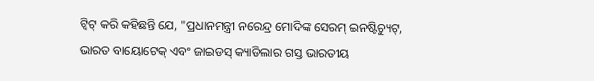ଟ୍ୱିଟ୍ କରି କହିଛନ୍ତି ଯେ, "ପ୍ରଧାନମନ୍ତ୍ରୀ ନରେନ୍ଦ୍ର ମୋଦିଙ୍କ ସେରମ୍ ଇନଷ୍ଟିଚ୍ୟୁଟ୍, ଭାରତ ବାୟୋଟେକ୍ ଏବଂ ଜାଇଡସ୍ କ୍ୟାଡିଲାର ଗସ୍ତ ଭାରତୀୟ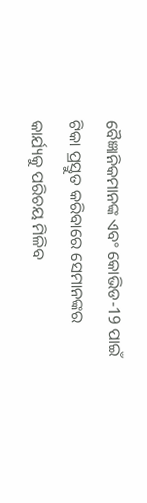ବୈଜ୍ଞାନିକମାନଙ୍କ ଏବଂ କୋଭିଡ-19 ପାଇଁ ଟିକା ପ୍ରସ୍ତୁତ କରିବାରେ ସେମାନଙ୍କର କାର୍ଯ୍ୟକୁ ପରିଚୟ ମିଳିବ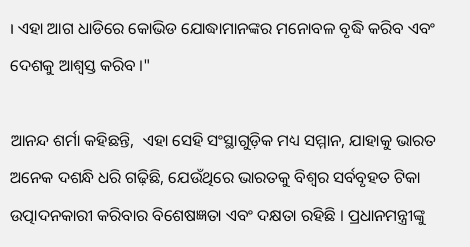। ଏହା ଆଗ ଧାଡିରେ କୋଭିଡ ଯୋଦ୍ଧାମାନଙ୍କର ମନୋବଳ ବୃଦ୍ଧି କରିବ ଏବଂ ଦେଶକୁ ଆଶ୍ୱସ୍ତ କରିବ ।"

ଆନନ୍ଦ ଶର୍ମା କହିଛନ୍ତି,  ଏହା ସେହି ସଂସ୍ଥାଗୁଡ଼ିକ ମଧ୍ୟ ସମ୍ମାନ, ଯାହାକୁ ଭାରତ ଅନେକ ଦଶନ୍ଧି ଧରି ଗଢ଼ିଛି, ଯେଉଁଥିରେ ଭାରତକୁ ବିଶ୍ୱର ସର୍ବବୃହତ ଟିକା ଉତ୍ପାଦନକାରୀ କରିବାର ବିଶେଷଜ୍ଞତା ଏବଂ ଦକ୍ଷତା ରହିଛି । ପ୍ରଧାନମନ୍ତ୍ରୀଙ୍କୁ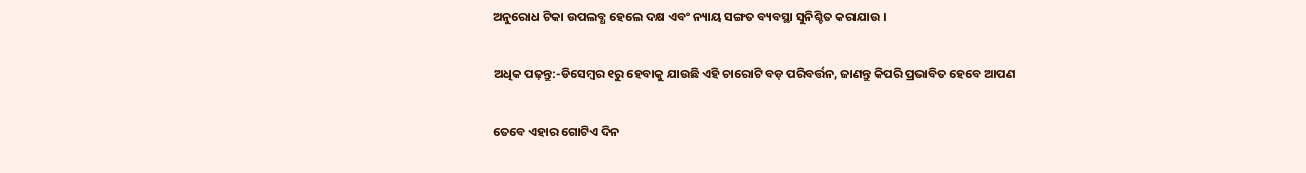ଅନୁରୋଧ ଟିକା ଉପଲବ୍ଧ ହେଲେ ଦକ୍ଷ ଏବଂ ନ୍ୟାୟ ସଙ୍ଗତ ବ୍ୟବସ୍ଥା ସୁନିଶ୍ଚିତ କରାଯାଉ ।

ଅଧିକ ପଢ଼ନ୍ତୁ:-ଡିସେମ୍ବର ୧ରୁ ହେବାକୁ ଯାଉଛି ଏହି ଚାରୋଟି ବଡ଼ ପରିବର୍ତ୍ତନ, ଜାଣନ୍ତୁ କିପରି ପ୍ରଭାବିତ ହେବେ ଆପଣ

ତେବେ ଏହାର ଗୋଟିଏ ଦିନ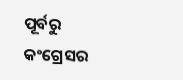ପୂର୍ବରୁ କଂଗ୍ରେସର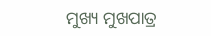ମୁଖ୍ୟ ମୁଖପାତ୍ର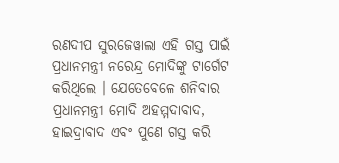ରଣଦୀପ ସୁରଜେୱାଲା ଏହି ଗସ୍ତ ପାଇଁ ପ୍ରଧାନମନ୍ତ୍ରୀ ନରେନ୍ଦ୍ର ମୋଦିଙ୍କୁ ଟାର୍ଗେଟ କରିଥିଲେ । ଯେତେବେଳେ ଶନିବାର ପ୍ରଧାନମନ୍ତ୍ରୀ ମୋଦି ଅହମ୍ମଦାବାଦ, ହାଇଦ୍ରାବାଦ ଏବଂ ପୁଣେ ଗସ୍ତ କରି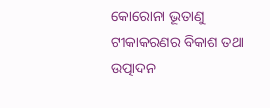କୋରୋନା ଭୂତାଣୁ ଟୀକାକରଣର ବିକାଶ ତଥା ଉତ୍ପାଦନ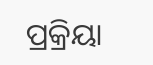ପ୍ରକ୍ରିୟା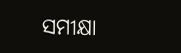ସମୀକ୍ଷା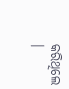କରିଥିଲେ ।